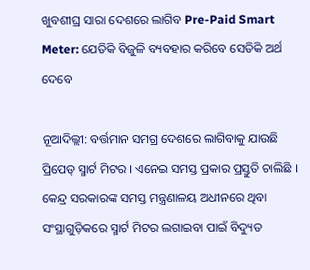ଖୁବଶୀଘ୍ର ସାରା ଦେଶରେ ଲାଗିବ Pre-Paid Smart Meter: ଯେତିକି ବିଜୁଳି ବ୍ୟବହାର କରିବେ ସେତିକି ଅର୍ଥ ଦେବେ

ନୂଆଦିଲ୍ଲୀ: ବର୍ତ୍ତମାନ ସମଗ୍ର ଦେଶରେ ଲାଗିବାକୁ ଯାଉଛି ପ୍ରିପେଡ୍ ସ୍ମାର୍ଟ ମିଟର । ଏନେଇ ସମସ୍ତ ପ୍ରକାର ପ୍ରସ୍ତୁତି ଚାଲିଛି । କେନ୍ଦ୍ର ସରକାରଙ୍କ ସମସ୍ତ ମନ୍ତ୍ରଣାଳୟ ଅଧୀନରେ ଥିବା ସଂସ୍ଥାଗୁଡ଼ିକରେ ସ୍ମାର୍ଟ ମିଟର ଲଗାଇବା ପାଇଁ ବିଦ୍ୟୁତ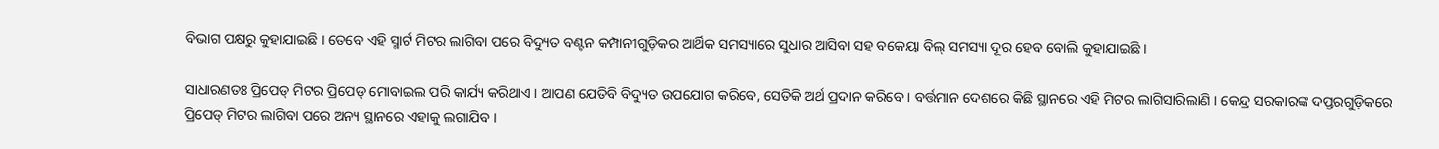ବିଭାଗ ପକ୍ଷରୁ କୁହାଯାଇଛି । ତେବେ ଏହି ସ୍ମାର୍ଟ ମିଟର ଲାଗିବା ପରେ ବିଦ୍ୟୁତ ବଣ୍ଟନ କମ୍ପାନୀଗୁଡ଼ିକର ଆର୍ଥିକ ସମସ୍ୟାରେ ସୁଧାର ଆସିବା ସହ ବକେୟା ବିଲ୍ ସମସ୍ୟା ଦୂର ହେବ ବୋଲି କୁହାଯାଇଛି ।

ସାଧାରଣତଃ ପ୍ରିପେଡ୍ ମିଟର ପ୍ରିପେଡ୍ ମୋବାଇଲ ପରି କାର୍ଯ୍ୟ କରିଥାଏ । ଆପଣ ଯେତିବି ବିଦ୍ୟୁତ ଉପଯୋଗ କରିବେ, ସେତିକି ଅର୍ଥ ପ୍ରଦାନ କରିବେ । ବର୍ତ୍ତମାନ ଦେଶରେ କିଛି ସ୍ଥାନରେ ଏହି ମିଟର ଲାଗିସାରିଲାଣି । କେନ୍ଦ୍ର ସରକାରଙ୍କ ଦପ୍ତରଗୁଡ଼ିକରେ ପ୍ରିପେଡ୍ ମିଟର ଲାଗିବା ପରେ ଅନ୍ୟ ସ୍ଥାନରେ ଏହାକୁ ଲଗାଯିବ ।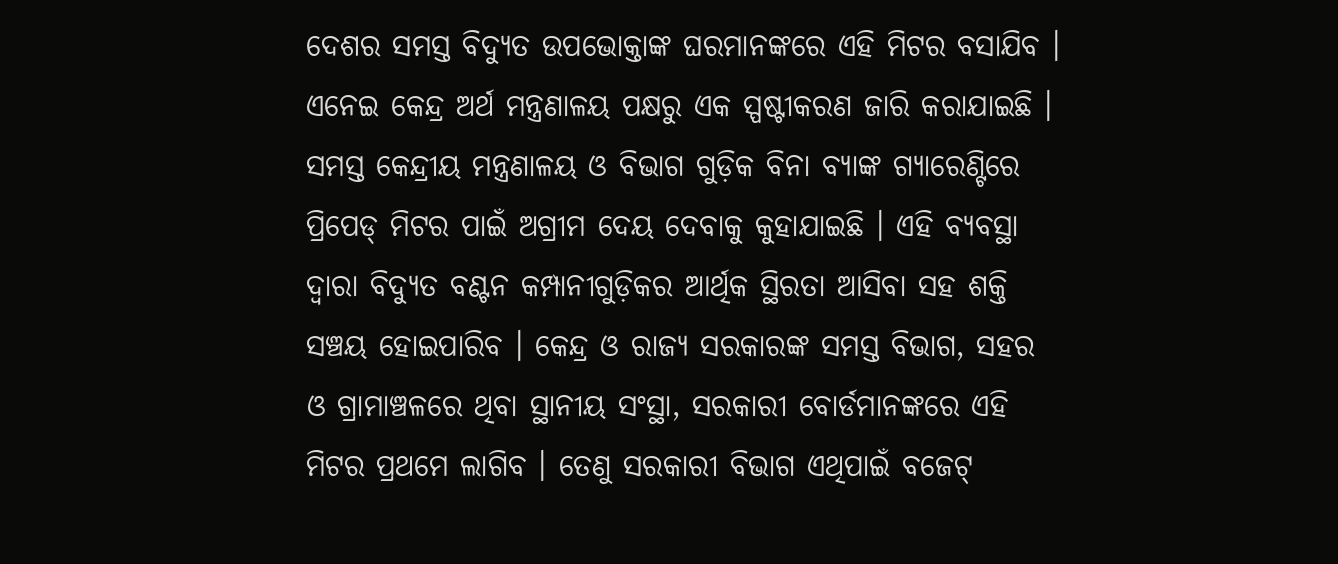ଦେଶର ସମସ୍ତ ବିଦ୍ୟୁତ ଉପଭୋକ୍ତାଙ୍କ ଘରମାନଙ୍କରେ ଏହି ମିଟର ବସାଯିବ । ଏନେଇ କେନ୍ଦ୍ର ଅର୍ଥ ମନ୍ତ୍ରଣାଳୟ ପକ୍ଷରୁ ଏକ ସ୍ପଷ୍ଟୀକରଣ ଜାରି କରାଯାଇଛି । ସମସ୍ତ କେନ୍ଦ୍ରୀୟ ମନ୍ତ୍ରଣାଳୟ ଓ ବିଭାଗ ଗୁଡ଼ିକ ବିନା ବ୍ୟାଙ୍କ ଗ୍ୟାରେଣ୍ଟିରେ ପ୍ରିପେଡ୍ ମିଟର ପାଇଁ ଅଗ୍ରୀମ ଦେୟ ଦେବାକୁ କୁହାଯାଇଛି । ଏହି ବ୍ୟବସ୍ଥା ଦ୍ୱାରା ବିଦ୍ୟୁତ ବଣ୍ଟନ କମ୍ପାନୀଗୁଡ଼ିକର ଆର୍ଥିକ ସ୍ଥିରତା ଆସିବା ସହ ଶକ୍ତି ସଞ୍ଚୟ ହୋଇପାରିବ । କେନ୍ଦ୍ର ଓ ରାଜ୍ୟ ସରକାରଙ୍କ ସମସ୍ତ ବିଭାଗ, ସହର ଓ ଗ୍ରାମାଞ୍ଚଳରେ ଥିବା ସ୍ଥାନୀୟ ସଂସ୍ଥା, ସରକାରୀ ବୋର୍ଡମାନଙ୍କରେ ଏହି ମିଟର ପ୍ରଥମେ ଲାଗିବ । ତେଣୁ ସରକାରୀ ବିଭାଗ ଏଥିପାଇଁ ବଜେଟ୍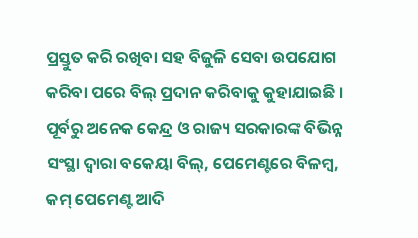ପ୍ରସ୍ତୁତ କରି ରଖିବା ସହ ବିଜୁଳି ସେବା ଉପଯୋଗ କରିବା ପରେ ବିଲ୍ ପ୍ରଦାନ କରିବାକୁ କୁହାଯାଇଛି । ପୂର୍ବରୁ ଅନେକ କେନ୍ଦ୍ର ଓ ରାଜ୍ୟ ସରକାରଙ୍କ ବିଭିନ୍ନ ସଂସ୍ଥା ଦ୍ୱାରା ବକେୟା ବିଲ୍, ପେମେଣ୍ଟରେ ବିଳମ୍ବ, କମ୍ ପେମେଣ୍ଟ ଆଦି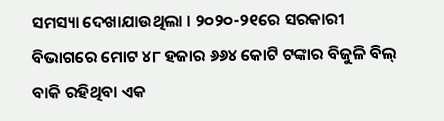ସମସ୍ୟା ଦେଖାଯାଉଥିଲା । ୨୦୨୦-୨୧ରେ ସରକାରୀ ବିଭାଗରେ ମୋଟ ୪୮ ହଜାର ୬୬୪ କୋଟି ଟଙ୍କାର ବିଜୁଳି ବିଲ୍ ବାକି ରହିଥିବା ଏକ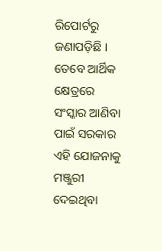ରିପୋର୍ଟରୁ ଜଣାପଡ଼ିଛି । ତେବେ ଆର୍ଥିକ କ୍ଷେତ୍ରରେ ସଂସ୍କାର ଆଣିବା ପାଇଁ ସରକାର ଏହି ଯୋଜନାକୁ ମଞ୍ଜୁରୀ ଦେଇଥିବା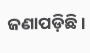ଜଣାପଡ଼ିଛି ।